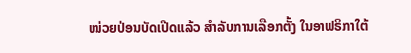ໜ່ວຍປ່ອນບັດເປີດແລ້ວ ສຳລັບການເລືອກຕັ້ງ ໃນອາຟຣິກາໃຕ້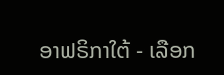ອາຟຣິກາໃຕ້ - ເລືອກ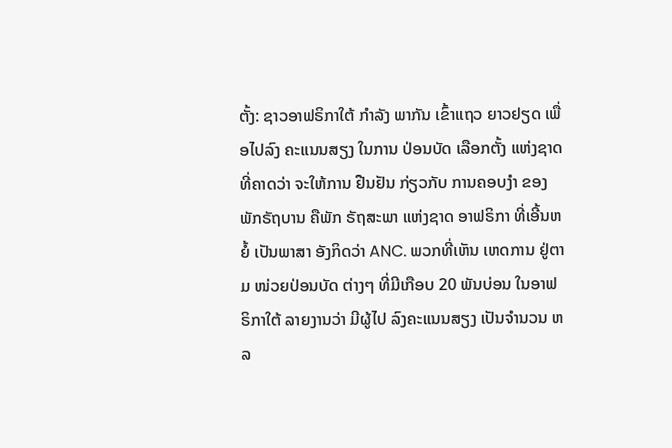ຕັ້ງ: ຊາວອາຟຣິກາໃຕ້ ກຳລັງ ພາກັນ ເຂົ້າແຖວ ຍາວຢຽດ ເພື່ອໄປລົງ ຄະແນນສຽງ ໃນການ ປ່ອນບັດ ເລືອກຕັ້ງ ແຫ່ງຊາດ ທີ່ຄາດວ່າ ຈະໃຫ້ການ ຢືນຢັນ ກ່ຽວກັບ ການຄອບງຳ ຂອງພັກຣັຖບານ ຄືພັກ ຣັຖສະພາ ແຫ່ງຊາດ ອາຟຣິກາ ທີ່ເອີ້ນຫຍໍ້ ເປັນພາສາ ອັງກິດວ່າ ANC. ພວກທີ່ເຫັນ ເຫດການ ຢູ່ຕາມ ໜ່ວຍປ່ອນບັດ ຕ່າງໆ ທີ່ມີເກືອບ 20 ພັນບ່ອນ ໃນອາຟຣິກາໃຕ້ ລາຍງານວ່າ ມີຜູ້ໄປ ລົງຄະແນນສຽງ ເປັນຈຳນວນ ຫລ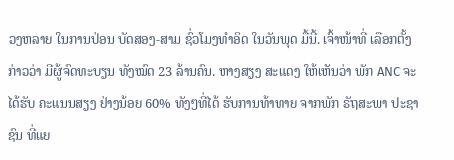ວງຫລາຍ ໃນການປ່ອນ ບັດສອງ-ສາມ ຊົ່ວໂມງທຳອິດ ໃນວັນພຸດ ມື້ນີ້. ເຈົ້າໜ້າທີ່ ເລືອກຕັ້ງ ກ່າວວ່າ ມີຜູ້ຈົດທະບຽນ ທັງໝົດ 23 ລ້ານຄົນ. ຫາງສຽງ ສະແດງ ໃຫ້ເຫັນວ່າ ພັກ ANC ຈະໄດ້ຮັບ ຄະແນນສຽງ ຢ່າງນ້ອຍ 60% ທັງໆທີ່ໄດ້ ຮັບການທ້າທາຍ ຈາກພັກ ຣັຖສະພາ ປະຊາຊົນ ທີ່ແຍ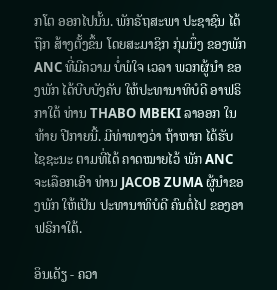ກໂຕ ອອກໄປນັ້ນ. ພັກຣັຖສະພາ ປະຊາຊົນ ໄດ້ຖືກ ສ້າງຕັ້ງຂຶ້ນ ໂດຍສະມາຊິກ ກຸ່ມນຶ່ງ ຂອງພັກ ANC ທີ່ມີຄວາມ ບໍ່ພໍໃຈ ເວລາ ພວກຜູ້ນຳ ຂອງພັກ ໄດ້ບີບບັງຄັບ ໃຫ້ປະທານາທິບໍດີ ອາຟຣິກາໃຕ້ ທ່ານ THABO MBEKI ລາອອກ ໃນທ້າຍ ປີກາຍນີ້. ມີທ່າທາງວ່າ ຖ້າຫາກ ໄດ້ຮັບ ໄຊຊະນະ ຕາມທີ່ໄດ້ ຄາດໝາຍໄວ້ ພັກ ANC ຈະເລືອກເອົາ ທ່ານ JACOB ZUMA ຜູ້ນຳຂອງພັກ ໃຫ້ເປັນ ປະທານາທິບໍດີ ຄົນຕໍ່ໄປ ຂອງອາຟຣິກາໃຕ້.

ອິນເດັຽ - ຄວາ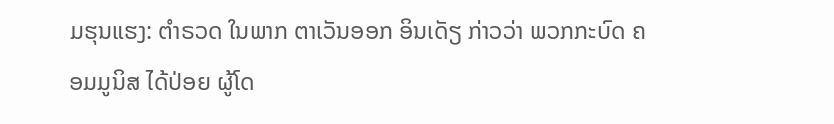ມຮຸນແຮງ: ຕຳຣວດ ໃນພາກ ຕາເວັນອອກ ອິນເດັຽ ກ່າວວ່າ ພວກກະບົດ ຄອມມູນິສ ໄດ້ປ່ອຍ ຜູ້ໂດ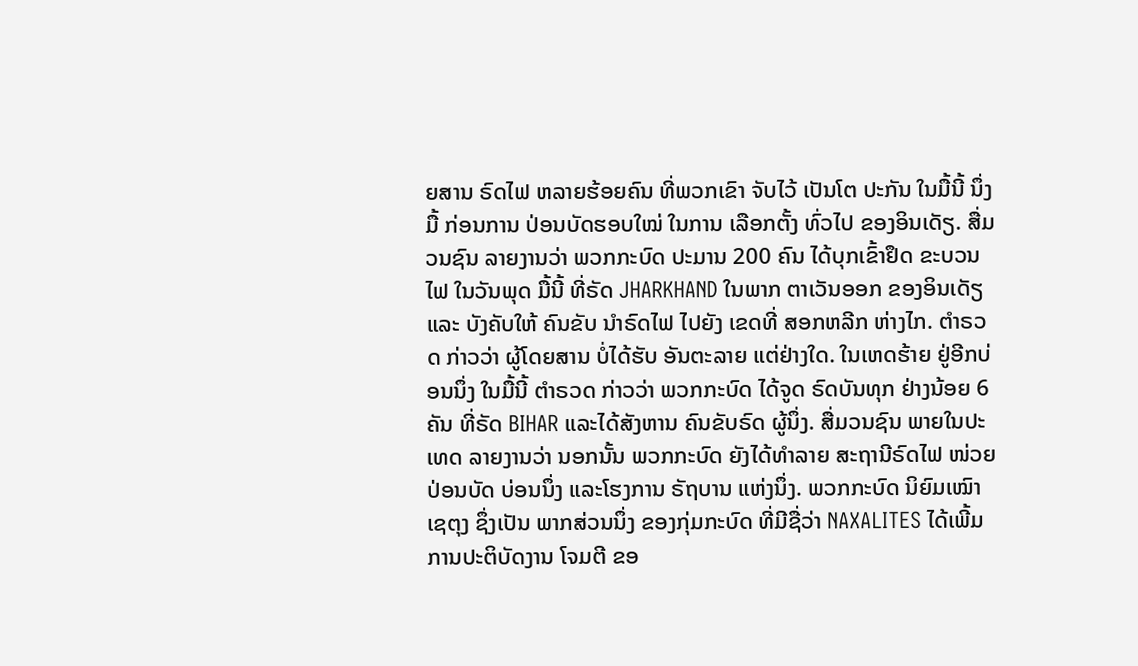ຍສານ ຣົດໄຟ ຫລາຍຮ້ອຍຄົນ ທີ່ພວກເຂົາ ຈັບໄວ້ ເປັນໂຕ ປະກັນ ໃນມື້ນີ້ ນຶ່ງມື້ ກ່ອນການ ປ່ອນບັດຮອບໃໝ່ ໃນການ ເລືອກຕັ້ງ ທົ່ວໄປ ຂອງອິນເດັຽ. ສື່ມວນຊົນ ລາຍງານວ່າ ພວກກະບົດ ປະມານ 200 ຄົນ ໄດ້ບຸກເຂົ້າຢຶດ ຂະບວນໄຟ ໃນວັນພຸດ ມື້ນີ້ ທີ່ຣັດ JHARKHAND ໃນພາກ ຕາເວັນອອກ ຂອງອິນເດັຽ ແລະ ບັງຄັບໃຫ້ ຄົນຂັບ ນຳຣົດໄຟ ໄປຍັງ ເຂດທີ່ ສອກຫລີກ ຫ່າງໄກ. ຕຳຣວດ ກ່າວວ່າ ຜູ້ໂດຍສານ ບໍ່ໄດ້ຮັບ ອັນຕະລາຍ ແຕ່ຢ່າງໃດ. ໃນເຫດຮ້າຍ ຢູ່ອີກບ່ອນນຶ່ງ ໃນມື້ນີ້ ຕຳຣວດ ກ່າວວ່າ ພວກກະບົດ ໄດ້ຈູດ ຣົດບັນທຸກ ຢ່າງນ້ອຍ 6 ຄັນ ທີ່ຣັດ BIHAR ແລະໄດ້ສັງຫານ ຄົນຂັບຣົດ ຜູ້ນຶ່ງ. ສື່ມວນຊົນ ພາຍໃນປະເທດ ລາຍງານວ່າ ນອກນັ້ນ ພວກກະບົດ ຍັງໄດ້ທຳລາຍ ສະຖານີຣົດໄຟ ໜ່ວຍປ່ອນບັດ ບ່ອນນຶ່ງ ແລະໂຮງການ ຣັຖບານ ແຫ່ງນຶ່ງ. ພວກກະບົດ ນິຍົມເໝົາເຊຕຸງ ຊຶ່ງເປັນ ພາກສ່ວນນຶ່ງ ຂອງກຸ່ມກະບົດ ທີ່ມີຊື່ວ່າ NAXALITES ໄດ້ເພີ້ມ ການປະຕິບັດງານ ໂຈມຕີ ຂອ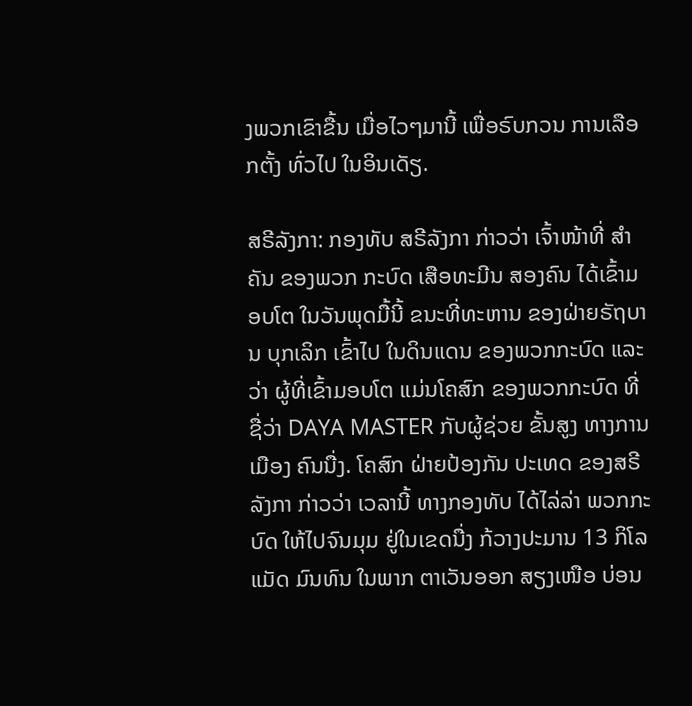ງພວກເຂົາຂື້ນ ເມື່ອໄວໆມານີ້ ເພື່ອຣົບກວນ ການເລືອກຕັ້ງ ທົ່ວໄປ ໃນອິນເດັຽ.

ສຣີລັງກາ: ກອງທັບ ສຣີລັງກາ ກ່າວວ່າ ເຈົ້າໜ້າທີ່ ສຳຄັນ ຂອງພວກ ກະບົດ ເສືອທະມີນ ສອງຄົນ ໄດ້ເຂົ້າມອບໂຕ ໃນວັນພຸດມື້ນີ້ ຂນະທີ່ທະຫານ ຂອງຝ່າຍຣັຖບານ ບຸກເລິກ ເຂົ້າໄປ ໃນດິນແດນ ຂອງພວກກະບົດ ແລະວ່າ ຜູ້ທີ່ເຂົ້າມອບໂຕ ແມ່ນໂຄສົກ ຂອງພວກກະບົດ ທີ່ຊື່ວ່າ DAYA MASTER ກັບຜູ້ຊ່ວຍ ຂັ້ນສູງ ທາງການເມືອງ ຄົນນື່ງ. ໂຄສົກ ຝ່າຍປ້ອງກັນ ປະເທດ ຂອງສຣີລັງກາ ກ່າວວ່າ ເວລານີ້ ທາງກອງທັບ ໄດ້ໄລ່ລ່າ ພວກກະບົດ ໃຫ້ໄປຈົນມຸມ ຢູ່ໃນເຂດນື່ງ ກ້ວາງປະມານ 13 ກິໂລແມັດ ມົນທົນ ໃນພາກ ຕາເວັນອອກ ສຽງເໜືອ ບ່ອນ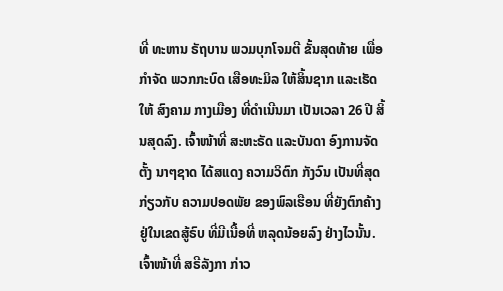ທີ່ ທະຫານ ຣັຖບານ ພວມບຸກໂຈມຕີ ຂັ້ນສຸດທ້າຍ ເພື່ອກຳຈັດ ພວກກະບົດ ເສືອທະມິລ ໃຫ້ສິ້ນຊາກ ແລະເຮັດໃຫ້ ສົງຄາມ ກາງເມືອງ ທີ່ດຳເນີນມາ ເປັນເວລາ 26 ປີ ສິ້ນສຸດລົງ. ເຈົ້າໜ້າທີ່ ສະຫະຣັດ ແລະບັນດາ ອົງການຈັດຕັ້ງ ນາໆຊາດ ໄດ້ສແດງ ຄວາມວິຕົກ ກັງວົນ ເປັນທີ່ສຸດ ກ່ຽວກັບ ຄວາມປອດພັຍ ຂອງພົລເຮືອນ ທີ່ຍັງຕົກຄ້າງ ຢູ່ໃນເຂດສູ້ຣົບ ທີ່ມີເນື້ອທີ່ ຫລຸດນ້ອຍລົງ ຢ່າງໄວນັ້ນ. ເຈົ້າໜ້າທີ່ ສຣີລັງກາ ກ່າວ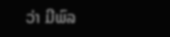ວ່າ ມີພົລ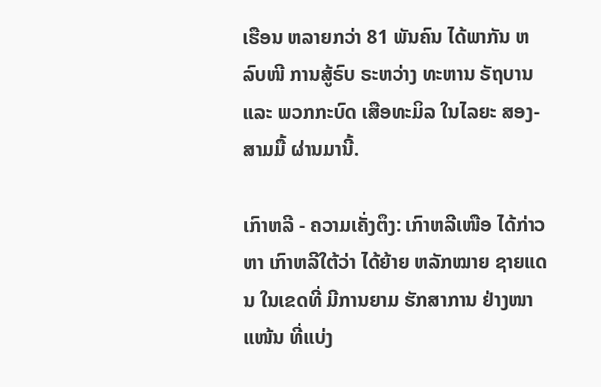ເຮືອນ ຫລາຍກວ່າ 81 ພັນຄົນ ໄດ້ພາກັນ ຫລົບໜີ ການສູ້ຣົບ ຣະຫວ່າງ ທະຫານ ຣັຖບານ ແລະ ພວກກະບົດ ເສືອທະມິລ ໃນໄລຍະ ສອງ-ສາມມື້ ຜ່ານມານີ້.

ເກົາຫລີ - ຄວາມເຄັ່ງຕຶງ: ເກົາຫລີເໜືອ ໄດ້ກ່າວຫາ ເກົາຫລີໃຕ້ວ່າ ໄດ້ຍ້າຍ ຫລັກໝາຍ ຊາຍແດນ ໃນເຂດທີ່ ມີການຍາມ ຮັກສາການ ຢ່າງໜາແໜ້ນ ທີ່ແບ່ງ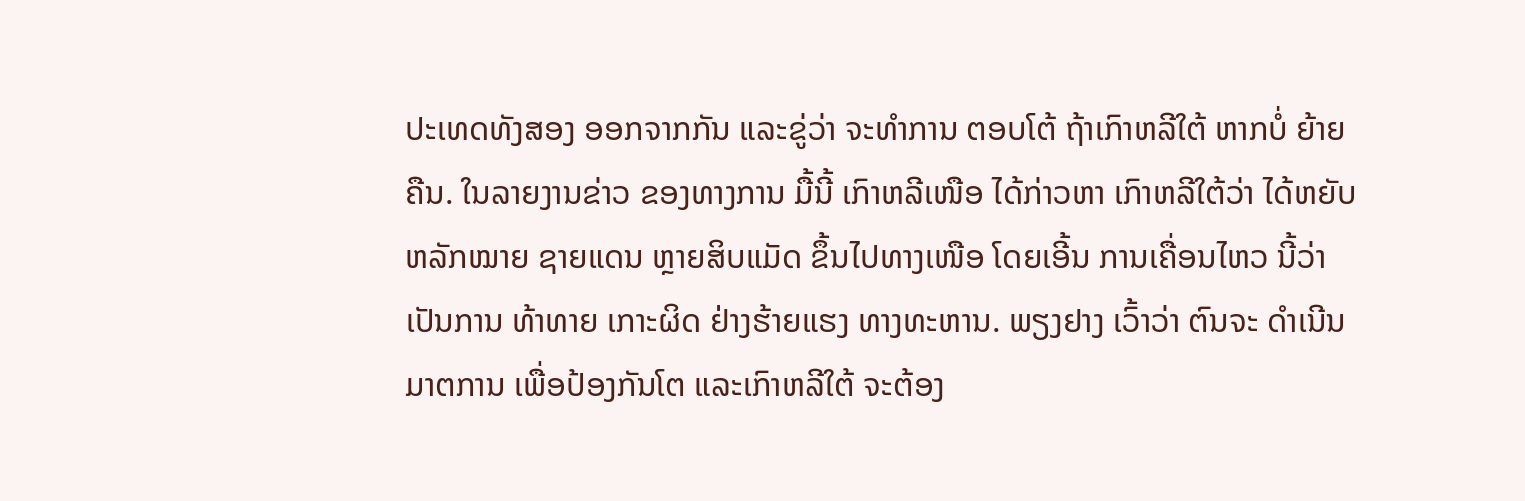ປະເທດທັງສອງ ອອກຈາກກັນ ແລະຂູ່ວ່າ ຈະທຳການ ຕອບໂຕ້ ຖ້າເກົາຫລີໃຕ້ ຫາກບໍ່ ຍ້າຍຄືນ. ໃນລາຍງານຂ່າວ ຂອງທາງການ ມື້ນີ້ ເກົາຫລີເໜືອ ໄດ້ກ່າວຫາ ເກົາຫລີໃຕ້ວ່າ ໄດ້ຫຍັບ ຫລັກໝາຍ ຊາຍແດນ ຫຼາຍສິບແມັດ ຂຶ້ນໄປທາງເໜືອ ໂດຍເອີ້ນ ການເຄື່ອນໄຫວ ນີ້ວ່າ ເປັນການ ທ້າທາຍ ເກາະຜິດ ຢ່າງຮ້າຍແຮງ ທາງທະຫານ. ພຽງຢາງ ເວົ້າວ່າ ຕົນຈະ ດຳເນີນມາຕການ ເພື່ອປ້ອງກັນໂຕ ແລະເກົາຫລີໃຕ້ ຈະຕ້ອງ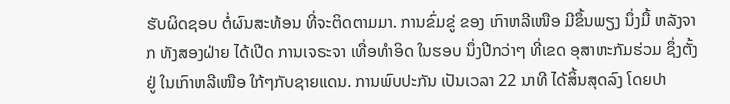ຮັບຜິດຊອບ ຕໍ່ຜົນສະທ້ອນ ທີ່ຈະຕິດຕາມມາ. ການຂົ່ມຂູ່ ຂອງ ເກົາຫລີເໜືອ ມີຂຶ້ນພຽງ ນຶ່ງມື້ ຫລັງຈາກ ທັງສອງຝ່າຍ ໄດ້ເປີດ ການເຈຣະຈາ ເທື່ອທຳອິດ ໃນຮອບ ນຶ່ງປີກວ່າໆ ທີ່ເຂດ ອຸສາຫະກັມຮ່ວມ ຊຶ່ງຕັ້ງຢູ່ ໃນເກົາຫລີເໜືອ ໃກ້ໆກັບຊາຍແດນ. ການພົບປະກັນ ເປັນເວລາ 22 ນາທີ ໄດ້ສິ້ນສຸດລົງ ໂດຍປາ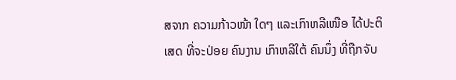ສຈາກ ຄວາມກ້າວໜ້າ ໃດໆ ແລະເກົາຫລີເໜືອ ໄດ້ປະຕິເສດ ທີ່ຈະປ່ອຍ ຄົນງານ ເກົາຫລີໃຕ້ ຄົນນຶ່ງ ທີ່ຖືກຈັບ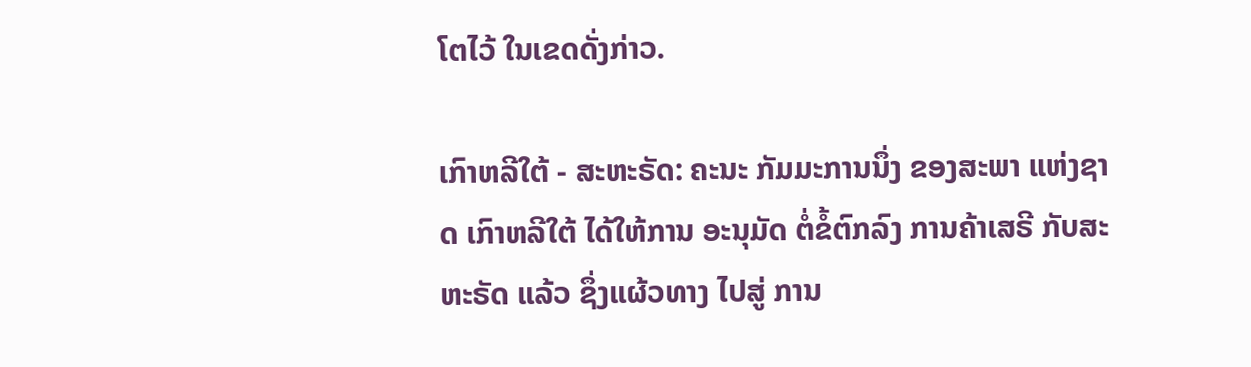ໂຕໄວ້ ໃນເຂດດັ່ງກ່າວ.

ເກົາຫລີໃຕ້ - ສະຫະຣັດ: ຄະນະ ກັມມະການນຶ່ງ ຂອງສະພາ ແຫ່ງຊາດ ເກົາຫລີໃຕ້ ໄດ້ໃຫ້ການ ອະນຸມັດ ຕໍ່ຂໍ້ຕົກລົງ ການຄ້າເສຣີ ກັບສະຫະຣັດ ແລ້ວ ຊຶ່ງແຜ້ວທາງ ໄປສູ່ ການ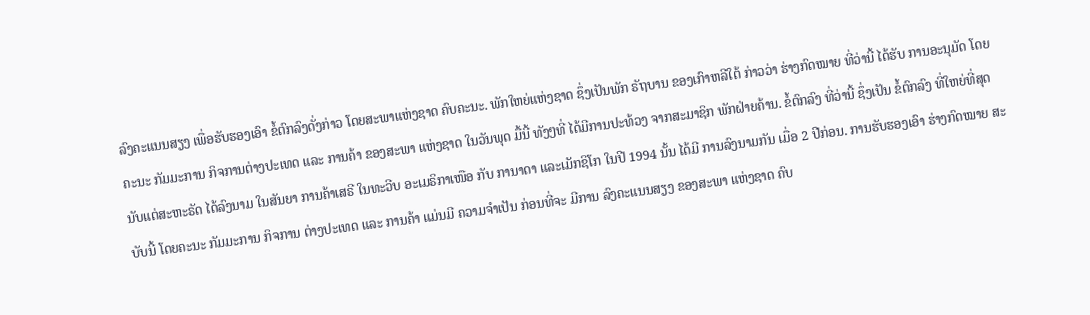ລົງຄະແນນສຽງ ເພື່ອຮັບຮອງເອົາ ຂໍ້ຕົກລົງດັ່ງກ່າວ ໂດຍສະພາແຫ່ງຊາດ ຄົບຄະນະ. ພັກໃຫຍ່ແຫ່ງຊາດ ຊຶ່ງເປັນພັກ ຣັຖບານ ຂອງເກົາຫລີໃຕ້ ກ່າວວ່າ ຮ່າງກົດໝາຍ ທີ່ວ່ານີ້ ໄດ້ຮັບ ການອະນຸມັດ ໂດຍຄະນະ ກັມມະການ ກິຈການຕ່າງປະເທດ ແລະ ການຄ້າ ຂອງສະພາ ແຫ່ງຊາດ ໃນວັນພຸດ ມື້ນີ້ ທັງໆທີ່ ໄດ້ມີການປະທ້ວງ ຈາກສະມາຊິກ ພັກຝ່າຍຄ້ານ. ຂໍ້ຕົກລົງ ທີ່ວ່ານີ້ ຊຶ່ງເປັນ ຂໍ້ຕົກລົງ ທີ່ໃຫຍ່ທີ່ສຸດ ນັບແຕ່ສະຫະຣັດ ໄດ້ລົງນາມ ໃນສັນຍາ ການຄ້າເສຣີ ໃນທະວີບ ອະເມຣິກາເໜືອ ກັບ ການາດາ ແລະເມັກຊິໂກ ໃນປີ 1994 ນັ້ນ ໄດ້ມີ ການລົງນາມກັນ ເມື່ອ 2 ປີກ່ອນ. ການຮັບຮອງເອົາ ຮ່າງກົດໝາຍ ສະບັບນີ້ ໂດຍຄະນະ ກັມມະການ ກິຈການ ຕ່າງປະເທດ ແລະ ການຄ້າ ແມ່ນມີ ຄວາມຈຳເປັນ ກ່ອນທີ່ຈະ ມີການ ລົງຄະແນນສຽງ ຂອງສະພາ ແຫ່ງຊາດ ຄົບ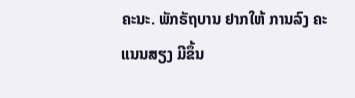ຄະນະ. ພັກຣັຖບານ ຢາກໃຫ້ ການລົງ ຄະແນນສຽງ ມີຂຶ້ນ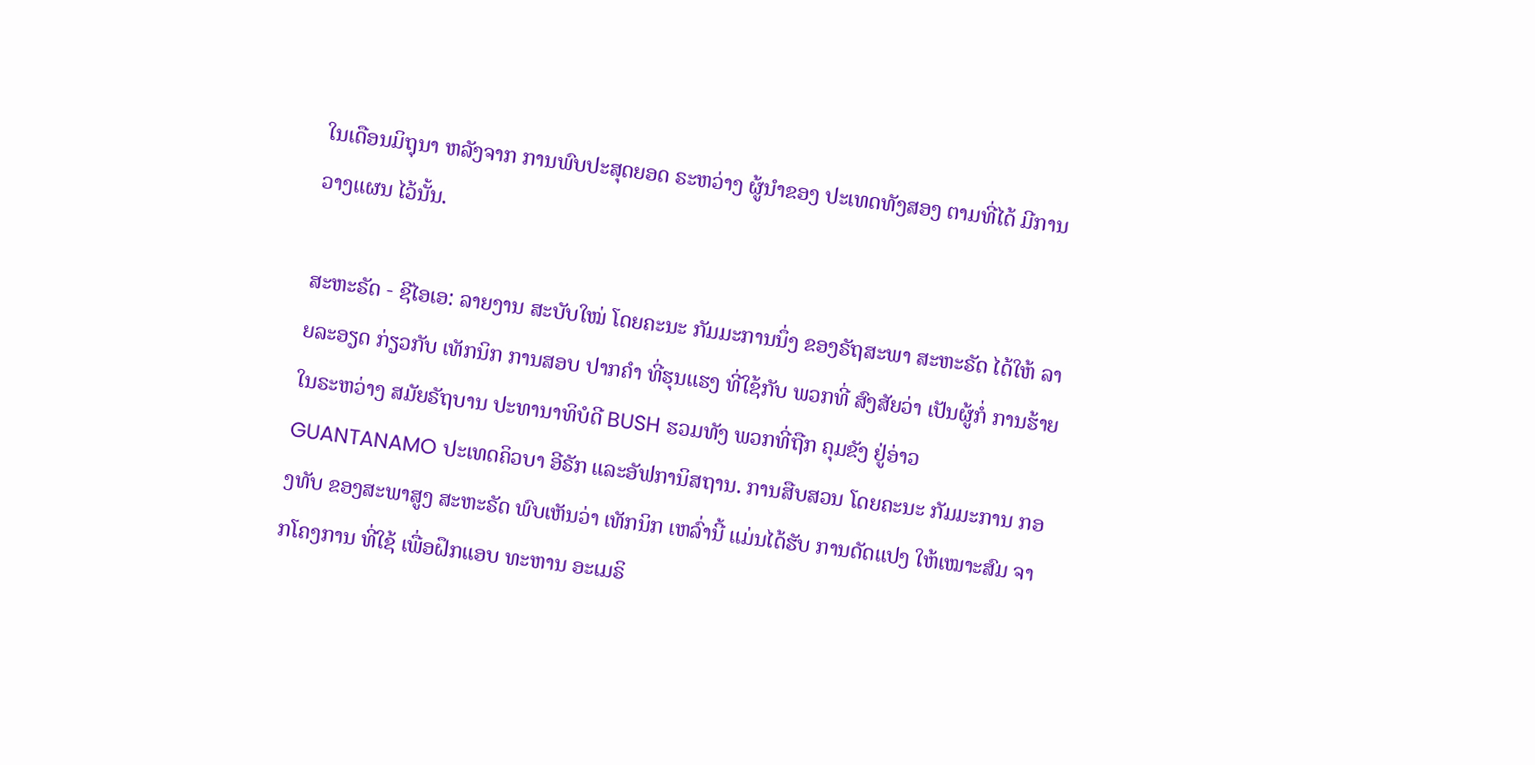ໃນເດືອນມິຖຸນາ ຫລັງຈາກ ການພົບປະສຸດຍອດ ຣະຫວ່າງ ຜູ້ນຳຂອງ ປະເທດທັງສອງ ຕາມທີ່ໄດ້ ມີການວາງແຜນ ໄວ້ນັ້ນ.

ສະຫະຣັດ - ຊີໄອເອ: ລາຍງານ ສະບັບໃໝ່ ໂດຍຄະນະ ກັມມະການນຶ່ງ ຂອງຣັຖສະພາ ສະຫະຣັດ ໄດ້ໃຫ້ ລາຍລະອຽດ ກ່ຽວກັບ ເທັກນິກ ການສອບ ປາກຄຳ ທີ່ຮຸນແຮງ ທີ່ໃຊ້ກັບ ພວກທີ່ ສົງສັຍວ່າ ເປັນຜູ້ກໍ່ ການຮ້າຍ ໃນຣະຫວ່າງ ສມັຍຣັຖບານ ປະທານາທິບໍດີ BUSH ຮວມທັງ ພວກທີ່ຖືກ ຄຸມຂັງ ຢູ່ອ່າວ GUANTANAMO ປະເທດຄິວບາ ອີຣັກ ແລະອັຟການິສຖານ. ການສືບສວນ ໂດຍຄະນະ ກັມມະການ ກອງທັບ ຂອງສະພາສູງ ສະຫະຣັດ ພົບເຫັນວ່າ ເທັກນິກ ເຫລົ່ານີ້ ແມ່ນໄດ້ຮັບ ການດັດແປງ ໃຫ້ເໝາະສົມ ຈາກໂຄງການ ທີ່ໃຊ້ ເພື່ອຝຶກແອບ ທະຫານ ອະເມຣິ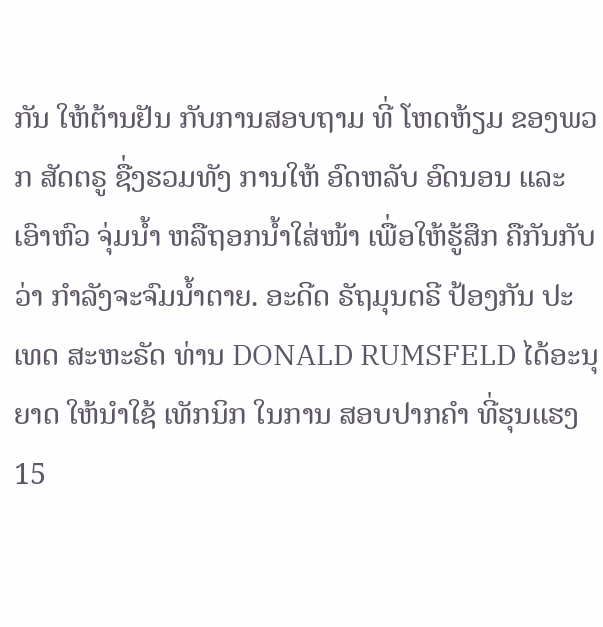ກັນ ໃຫ້ຕ້ານຢັນ ກັບການສອບຖາມ ທີ່ ໂຫດຫ້ຽມ ຂອງພວກ ສັດຕຣູ ຊື່ງຮວມທັງ ການໃຫ້ ອົດຫລັບ ອົດນອນ ແລະເອົາຫົວ ຈຸ່ມນ້ຳ ຫລືຖອກນ້ຳໃສ່ໜ້າ ເພື່ອໃຫ້ຮູ້ສຶກ ຄືກັນກັບວ່າ ກຳລັງຈະຈົມນ້ຳຕາຍ. ອະດີດ ຣັຖມຸນຕຣີ ປ້ອງກັນ ປະເທດ ສະຫະຣັດ ທ່ານ DONALD RUMSFELD ໄດ້ອະນຸຍາດ ໃຫ້ນຳໃຊ້ ເທັກນິກ ໃນການ ສອບປາກຄຳ ທີ່ຮຸນແຮງ 15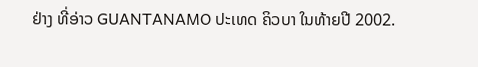ຢ່າງ ທີ່ອ່າວ GUANTANAMO ປະເທດ ຄິວບາ ໃນທ້າຍປີ 2002.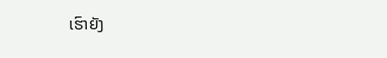ເຮົາຍັງ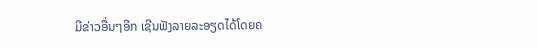ມີຂ່າວອື່ນໆອີກ ເຊີນຟັງລາຍລະອຽດໄດ້ໂດຍຄ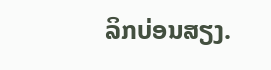ລິກບ່ອນສຽງ.